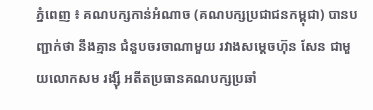ភ្នំពេញ ៖ គណបក្សកាន់អំណាច (គណបក្សប្រជាជនកម្ពុជា) បានបញ្ជាក់ថា នឹងគ្មាន ជំនួបចរចាណាមួយ រវាងសម្តេចហ៊ុន សែន ជាមួយលោកសម រង្ស៊ី អតីតប្រធានគណបក្សប្រឆាំ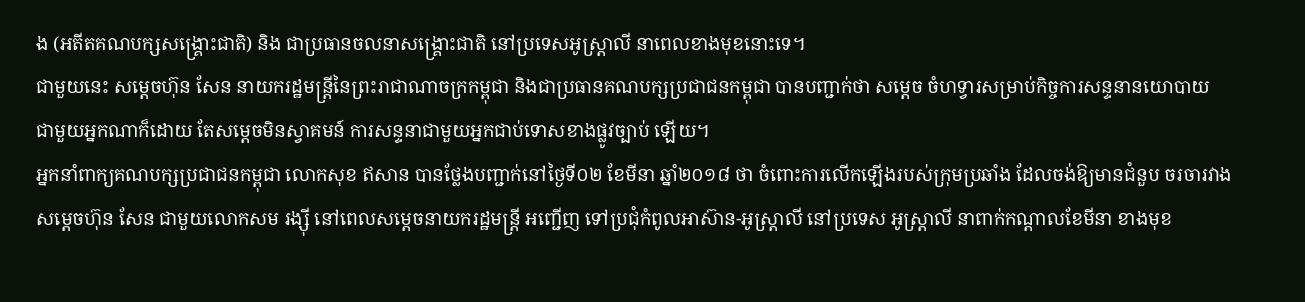ង (អតីតគណបក្សសង្គ្រោះជាតិ) និង ជាប្រធានចលនាសង្គ្រោះជាតិ នៅប្រទេសអូស្ត្រាលី នាពេលខាងមុខនោះទេ។
ជាមួយនេះ សម្តេចហ៊ុន សែន នាយករដ្ឋមន្ត្រីនៃព្រះរាជាណាចក្រកម្ពុជា និងជាប្រធានគណបក្សប្រជាជនកម្ពុជា បានបញ្ជាក់ថា សម្តេច ចំហទ្វារសម្រាប់កិច្ចការសន្ទនានយោបាយ ជាមួយអ្នកណាក៏ដោយ តែសម្តេចមិនស្វាគមន៍ ការសន្ទនាជាមួយអ្នកជាប់ទោសខាងផ្លូវច្បាប់ ឡើយ។
អ្នកនាំពាក្យគណបក្សប្រជាជនកម្ពុជា លោកសុខ ឥសាន បានថ្លែងបញ្ជាក់នៅថ្ងៃទី០២ ខែមីនា ឆ្នាំ២០១៨ ថា ចំពោះការលើកឡើងរបស់ក្រុមប្រឆាំង ដែលចង់ឱ្យមានជំនួប ចរចារវាងសម្តេចហ៊ុន សែន ជាមួយលោកសម រង្ស៊ី នៅពេលសម្តេចនាយករដ្ឋមន្ត្រី អញ្ជើញ ទៅប្រជុំកំពូលអាស៊ាន-អូស្ត្រាលី នៅប្រទេស អូស្ត្រាលី នាពាក់កណ្តាលខែមីនា ខាងមុខ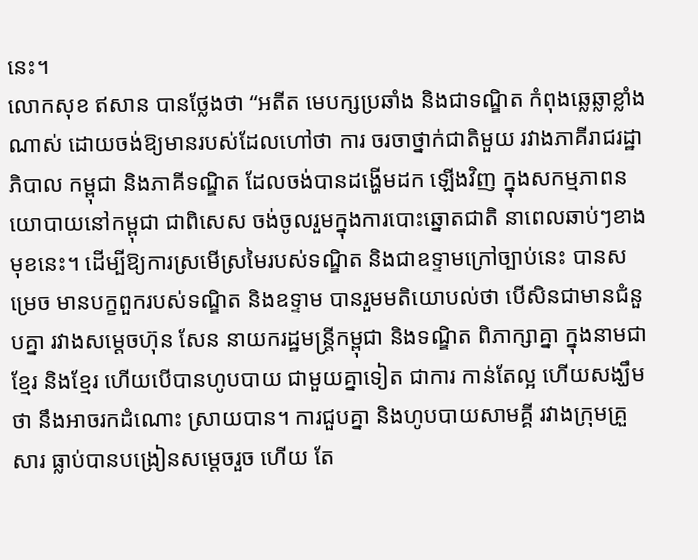នេះ។
លោកសុខ ឥសាន បានថ្លែងថា “អតីត មេបក្សប្រឆាំង និងជាទណ្ឌិត កំពុងឆ្លេឆ្លាខ្លាំង ណាស់ ដោយចង់ឱ្យមានរបស់ដែលហៅថា ការ ចរចាថ្នាក់ជាតិមួយ រវាងភាគីរាជរដ្ឋាភិបាល កម្ពុជា និងភាគីទណ្ឌិត ដែលចង់បានដង្ហើមដក ឡើងវិញ ក្នុងសកម្មភាពនយោបាយនៅកម្ពុជា ជាពិសេស ចង់ចូលរួមក្នុងការបោះឆ្នោតជាតិ នាពេលឆាប់ៗខាងមុខនេះ។ ដើម្បីឱ្យការស្រមើស្រមៃរបស់ទណ្ឌិត និងជាឧទ្ទាមក្រៅច្បាប់នេះ បានសម្រេច មានបក្ខពួករបស់ទណ្ឌិត និងឧទ្ទាម បានរួមមតិយោបល់ថា បើសិនជាមានជំនួបគ្នា រវាងសម្តេចហ៊ុន សែន នាយករដ្ឋមន្ត្រីកម្ពុជា និងទណ្ឌិត ពិភាក្សាគ្នា ក្នុងនាមជាខ្មែរ និងខ្មែរ ហើយបើបានហូបបាយ ជាមួយគ្នាទៀត ជាការ កាន់តែល្អ ហើយសង្ឃឹមថា នឹងអាចរកដំណោះ ស្រាយបាន។ ការជួបគ្នា និងហូបបាយសាមគ្គី រវាងក្រុមគ្រួសារ ធ្លាប់បានបង្រៀនសម្តេចរួច ហើយ តែ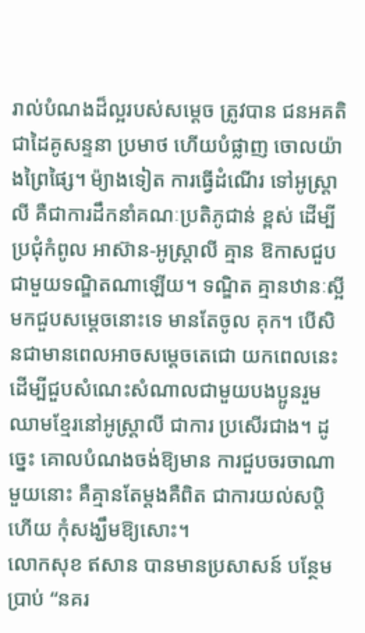រាល់បំណងដ៏ល្អរបស់សម្តេច ត្រូវបាន ជនអគតិជាដៃគូសន្ទនា ប្រមាថ ហើយបំផ្លាញ ចោលយ៉ាងព្រៃផ្សៃ។ ម៉្យាងទៀត ការធ្វើដំណើរ ទៅអូស្ត្រាលី គឺជាការដឹកនាំគណៈប្រតិភូជាន់ ខ្ពស់ ដើម្បីប្រជុំកំពូល អាស៊ាន-អូស្ត្រាលី គ្មាន ឱកាសជួបជាមួយទណ្ឌិតណាឡើយ។ ទណ្ឌិត គ្មានឋានៈស្អីមកជួបសម្តេចនោះទេ មានតែចូល គុក។ បើសិនជាមានពេលអាចសម្តេចតេជោ យកពេលនេះ ដើម្បីជួបសំណេះសំណាលជាមួយបងប្អូនរួមឈាមខ្មែរនៅអូស្ត្រាលី ជាការ ប្រសើរជាង។ ដូច្នេះ គោលបំណងចង់ឱ្យមាន ការជួបចរចាណាមួយនោះ គឺគ្មានតែម្តងគឺពិត ជាការយល់សប្តិហើយ កុំសង្ឃឹមឱ្យសោះ។
លោកសុខ ឥសាន បានមានប្រសាសន៍ បន្ថែមប្រាប់ “នគរ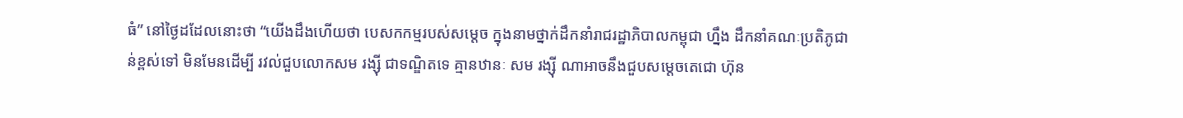ធំ” នៅថ្ងៃដដែលនោះថា “យើងដឹងហើយថា បេសកកម្មរបស់សម្តេច ក្នុងនាមថ្នាក់ដឹកនាំរាជរដ្ឋាភិបាលកម្ពុជា ហ្នឹង ដឹកនាំគណៈប្រតិភូជាន់ខ្ពស់ទៅ មិនមែនដើម្បី រវល់ជួបលោកសម រង្ស៊ី ជាទណ្ឌិតទេ គ្មានឋានៈ សម រង្ស៊ី ណាអាចនឹងជួបសម្តេចតេជោ ហ៊ុន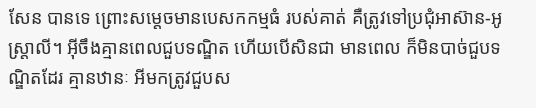សែន បានទេ ព្រោះសម្តេចមានបេសកកម្មធំ របស់គាត់ គឺត្រូវទៅប្រជុំអាស៊ាន-អូស្ត្រាលី។ អ៊ីចឹងគ្មានពេលជួបទណ្ឌិត ហើយបើសិនជា មានពេល ក៏មិនបាច់ជួបទណ្ឌិតដែរ គ្មានឋានៈ អីមកត្រូវជួបស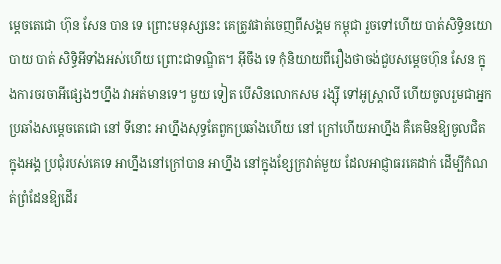ម្តេចតេជោ ហ៊ុន សែន បាន ទេ ព្រោះមនុស្សនេះ គេត្រូវផាត់ចេញពីសង្គម កម្ពុជា រួចទៅហើយ បាត់សិទ្ធិនយោបាយ បាត់ សិទ្ធិអីទាំងអស់ហើយ ព្រោះជាទណ្ឌិត។ អ៊ីចឹង ទេ កុំនិយាយពីរឿងថាចង់ជួបសម្តេចហ៊ុន សែន ក្នុងការចរចាអីផ្សេងៗហ្នឹង វាអត់មានទេ។ មួយ ទៀត បើសិនលោកសម រង្ស៊ី ទៅអូស្ត្រាលី ហើយចូលរួមជាអ្នកប្រឆាំងសម្តេចតេជោ នៅ ទីនោះ អាហ្នឹងសុទ្ធតែពួកប្រឆាំងហើយ នៅ ក្រៅហើយអាហ្នឹង គឺគេមិនឱ្យចូលជិតក្នុងអង្គ ប្រជុំរបស់គេទេ អាហ្នឹងនៅក្រៅបាន អាហ្នឹង នៅក្នុងខ្សែក្រវាត់មួយ ដែលអាជ្ញាធរគេដាក់ ដើម្បីកំណត់ព្រំដែនឱ្យដើរ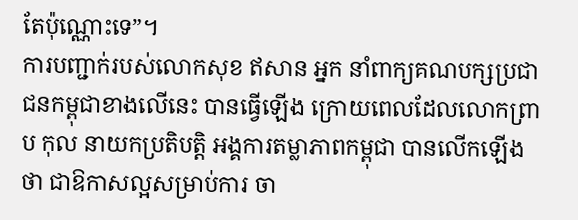តែប៉ុណ្ណោះទេ”។
ការបញ្ជាក់របស់លោកសុខ ឥសាន អ្នក នាំពាក្យគណបក្សប្រជាជនកម្ពុជាខាងលើនេះ បានធ្វើឡើង ក្រោយពេលដែលលោកព្រាប កុល នាយកប្រតិបត្តិ អង្គការតម្លាភាពកម្ពុជា បានលើកឡើងថា ជាឱកាសល្អសម្រាប់ការ ចា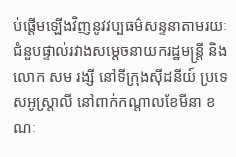ប់ផ្តើមឡើងវិញនូវវប្បធម៌សន្ទនាតាមរយៈ ជំនួបផ្ទាល់រវាងសម្តេចនាយករដ្ឋមន្ត្រី និងលោក សម រង្សី នៅទីក្រុងស៊ីដនីយ៍ ប្រទេសអូស្ត្រាលី នៅពាក់កណ្តាលខែមីនា ខណៈ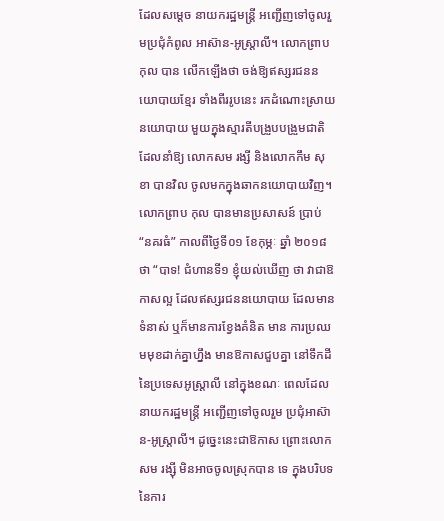ដែលសម្តេច នាយករដ្ឋមន្ត្រី អញ្ជើញទៅចូលរួមប្រជុំកំពូល អាស៊ាន-អូស្ត្រាលី។ លោកព្រាប កុល បាន លើកឡើងថា ចង់ឱ្យឥស្សរជននយោបាយខ្មែរ ទាំងពីររូបនេះ រកដំណោះស្រាយនយោបាយ មួយក្នុងស្មារតីបង្រួបបង្រួមជាតិ ដែលនាំឱ្យ លោកសម រង្សី និងលោកកឹម សុខា បានវិល ចូលមកក្នុងឆាកនយោបាយវិញ។
លោកព្រាប កុល បានមានប្រសាសន៍ ប្រាប់ “នគរធំ” កាលពីថ្ងៃទី០១ ខែកុម្ភៈ ឆ្នាំ ២០១៨ ថា “បាទ! ជំហានទី១ ខ្ញុំយល់ឃើញ ថា វាជាឱកាសល្អ ដែលឥស្សរជននយោបាយ ដែលមានទំនាស់ ឬក៏មានការខ្វែងគំនិត មាន ការប្រឈមមុខដាក់គ្នាហ្នឹង មានឱកាសជួបគ្នា នៅទឹកដីនៃប្រទេសអូស្ត្រាលី នៅក្នុងខណៈ ពេលដែលនាយករដ្ឋមន្ត្រី អញ្ជើញទៅចូលរួម ប្រជុំអាស៊ាន-អូស្ត្រាលី។ ដូច្នេះនេះជាឱកាស ព្រោះលោកសម រង្ស៊ី មិនអាចចូលស្រុកបាន ទេ ក្នុងបរិបទនៃការ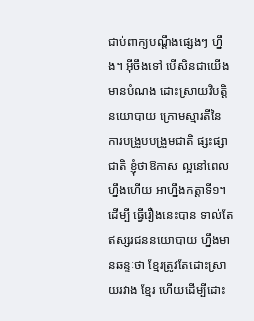ជាប់ពាក្យបណ្តឹងផ្សេងៗ ហ្នឹង។ អ៊ីចឹងទៅ បើសិនជាយើងមានបំណង ដោះស្រាយវិបត្តិនយោបាយ ក្រោមស្មារតីនៃ ការបង្រួបបង្រួមជាតិ ផ្សះផ្សាជាតិ ខ្ញុំថាឱកាស ល្អនៅពេលហ្នឹងហើយ អាហ្នឹងកត្តាទី១។ ដើម្បី ធ្វើរឿងនេះបាន ទាល់តែឥស្សរជននយោបាយ ហ្នឹងមានឆន្ទៈថា ខ្មែរត្រូវតែដោះស្រាយរវាង ខ្មែរ ហើយដើម្បីដោះ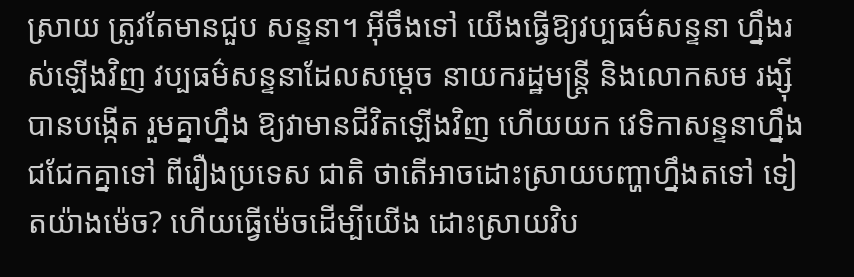ស្រាយ ត្រូវតែមានជួប សន្ទនា។ អ៊ីចឹងទៅ យើងធ្វើឱ្យវប្បធម៌សន្ទនា ហ្នឹងរស់ឡើងវិញ វប្បធម៌សន្ទនាដែលសម្តេច នាយករដ្ឋមន្ត្រី និងលោកសម រង្ស៊ី បានបង្កើត រួមគ្នាហ្នឹង ឱ្យវាមានជីវិតឡើងវិញ ហើយយក វេទិកាសន្ទនាហ្នឹងជជែកគ្នាទៅ ពីរឿងប្រទេស ជាតិ ថាតើអាចដោះស្រាយបញ្ហាហ្នឹងតទៅ ទៀតយ៉ាងម៉េច? ហើយធ្វើម៉េចដើម្បីយើង ដោះស្រាយវិប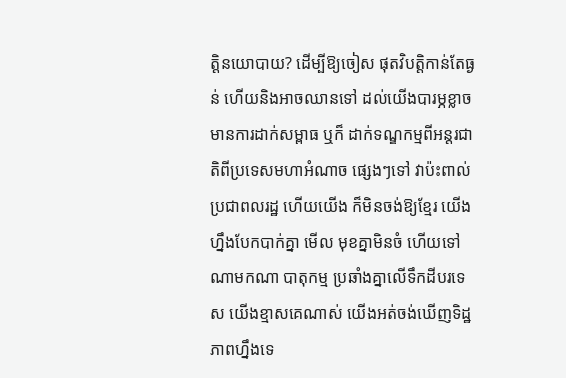ត្តិនយោបាយ? ដើម្បីឱ្យចៀស ផុតវិបត្តិកាន់តែធ្ងន់ ហើយនិងអាចឈានទៅ ដល់យើងបារម្ភខ្លាចមានការដាក់សម្ពាធ ឬក៏ ដាក់ទណ្ឌកម្មពីអន្តរជាតិពីប្រទេសមហាអំណាច ផ្សេងៗទៅ វាប៉ះពាល់ប្រជាពលរដ្ឋ ហើយយើង ក៏មិនចង់ឱ្យខ្មែរ យើងហ្នឹងបែកបាក់គ្នា មើល មុខគ្នាមិនចំ ហើយទៅណាមកណា បាតុកម្ម ប្រឆាំងគ្នាលើទឹកដីបរទេស យើងខ្មាសគេណាស់ យើងអត់ចង់ឃើញទិដ្ឋភាពហ្នឹងទេ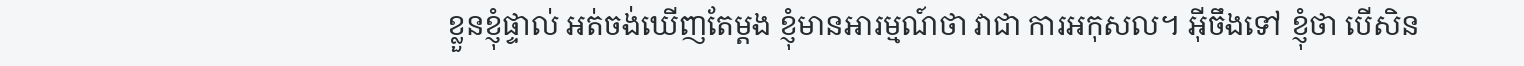ខ្លួនខ្ញុំផ្ទាល់ អត់ចង់ឃើញតែម្តង ខ្ញុំមានអារម្មណ៍ថា វាជា ការអកុសល។ អ៊ីចឹងទៅ ខ្ញុំថា បើសិន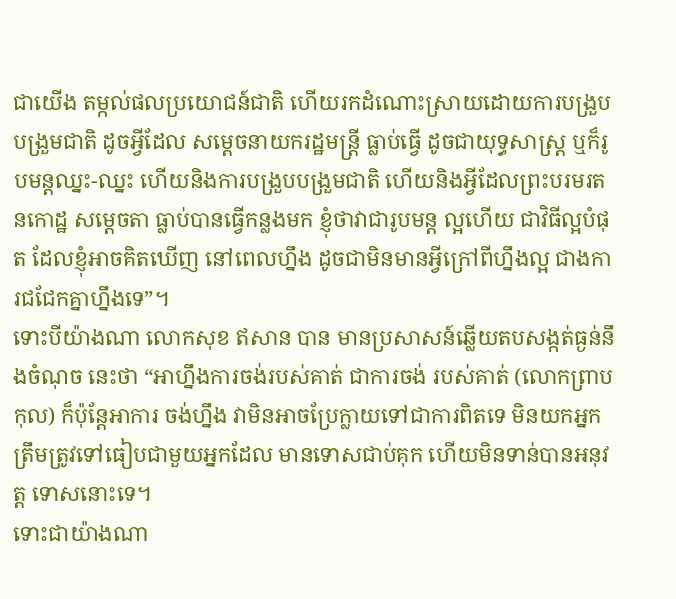ជាយើង តម្កល់ផលប្រយោជន៍ជាតិ ហើយរកដំណោះស្រាយដោយការបង្រួបបង្រួមជាតិ ដូចអ្វីដែល សម្តេចនាយករដ្ឋមន្ត្រី ធ្លាប់ធ្វើ ដូចជាយុទ្ធសាស្ត្រ ឬក៏រូបមន្តឈ្នះ-ឈ្នះ ហើយនិងការបង្រួបបង្រួមជាតិ ហើយនិងអ្វីដែលព្រះបរមរតនកោដ្ឋ សម្តេចតា ធ្លាប់បានធ្វើកន្លងមក ខ្ញុំថាវាជារូបមន្ត ល្អហើយ ជាវិធីល្អបំផុត ដែលខ្ញុំអាចគិតឃើញ នៅពេលហ្នឹង ដូចជាមិនមានអ្វីក្រៅពីហ្នឹងល្អ ជាងការជជែកគ្នាហ្នឹងទេ”។
ទោះបីយ៉ាងណា លោកសុខ ឥសាន បាន មានប្រសាសន៍ឆ្លើយតបសង្កត់ធ្ងន់នឹងចំណុច នេះថា “អាហ្នឹងការចង់របស់គាត់ ជាការចង់ របស់គាត់ (លោកព្រាប កុល) ក៏ប៉ុន្តែអាការ ចង់ហ្នឹង វាមិនអាចប្រែក្លាយទៅជាការពិតទេ មិនយកអ្នកត្រឹមត្រូវទៅធៀបជាមួយអ្នកដែល មានទោសជាប់គុក ហើយមិនទាន់បានអនុវត្ត ទោសនោះទេ។
ទោះជាយ៉ាងណា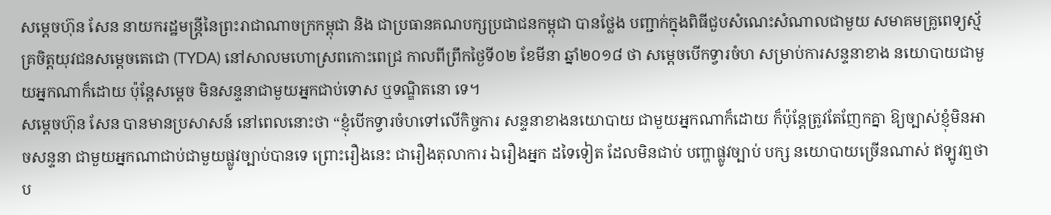សម្តេចហ៊ុន សែន នាយករដ្ឋមន្ត្រីនៃព្រះរាជាណាចក្រកម្ពុជា និង ជាប្រធានគណបក្សប្រជាជនកម្ពុជា បានថ្លែង បញ្ជាក់ក្នុងពិធីជួបសំណេះសំណាលជាមួយ សមាគមគ្រូពេទ្យស្ម័គ្រចិត្តយុវជនសម្តេចតេជោ (TYDA) នៅសាលមហោស្រពកោះពេជ្រ កាលពីព្រឹកថ្ងៃទី០២ ខែមីនា ឆ្នាំ២០១៨ ថា សម្តេចបើកទ្វារចំហ សម្រាប់ការសន្ទនាខាង នយោបាយជាមួយអ្នកណាក៏ដោយ ប៉ុន្តែសម្តេច មិនសន្ទនាជាមួយអ្នកជាប់ទោស ឬទណ្ឌិតនោ ទេ។
សម្តេចហ៊ុន សែន បានមានប្រសាសន៍ នៅពេលនោះថា “ខ្ញុំបើកទ្វារចំហទៅលើកិច្ចការ សន្ទនាខាងនយោបាយ ជាមួយអ្នកណាក៏ដោយ ក៏ប៉ុន្តែត្រូវតែញែកគ្នា ឱ្យច្បាស់ខ្ញុំមិនអាចសន្ទនា ជាមួយអ្នកណាជាប់ជាមួយផ្លូវច្បាប់បានទេ ព្រោះរឿងនេះ ជារឿងតុលាការ ឯរឿងអ្នក ដទៃទៀត ដែលមិនជាប់ បញ្ហាផ្លូវច្បាប់ បក្ស នយោបាយច្រើនណាស់ ឥឡូវឮថាប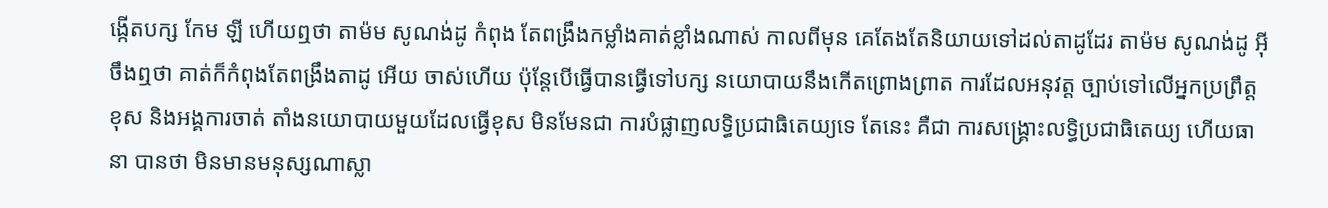ង្កើតបក្ស កែម ឡី ហើយឮថា តាម៉ម សូណង់ដូ កំពុង តែពង្រឹងកម្លាំងគាត់ខ្លាំងណាស់ កាលពីមុន គេតែងតែនិយាយទៅដល់តាដូដែរ តាម៉ម សូណង់ដូ អ៊ីចឹងឮថា គាត់ក៏កំពុងតែពង្រឹងតាដូ អើយ ចាស់ហើយ ប៉ុន្តែបើធ្វើបានធ្វើទៅបក្ស នយោបាយនឹងកើតព្រោងព្រាត ការដែលអនុវត្ត ច្បាប់ទៅលើអ្នកប្រព្រឹត្តខុស និងអង្គការចាត់ តាំងនយោបាយមួយដែលធ្វើខុស មិនមែនជា ការបំផ្លាញលទ្ធិប្រជាធិតេយ្យទេ តែនេះ គឺជា ការសង្គ្រោះលទ្ធិប្រជាធិតេយ្យ ហើយធានា បានថា មិនមានមនុស្សណាស្លា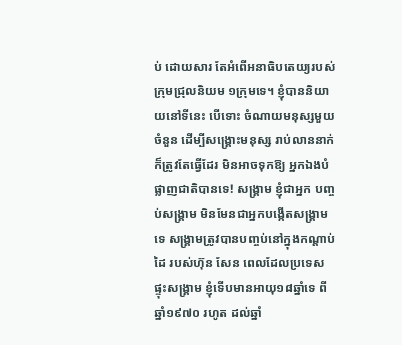ប់ ដោយសារ តែអំពើអនាធិបតេយ្យរបស់ក្រុមជ្រុលនិយម ១ក្រុមទេ។ ខ្ញុំបាននិយាយនៅទីនេះ បើទោះ ចំណាយមនុស្សមួយចំនួន ដើម្បីសង្គ្រោះមនុស្ស រាប់លាននាក់ ក៏ត្រូវតែធ្វើដែរ មិនអាចទុកឱ្យ អ្នកឯងបំផ្លាញជាតិបានទេ! សង្គ្រាម ខ្ញុំជាអ្នក បញ្ចប់សង្គ្រាម មិនមែនជាអ្នកបង្កើតសង្គ្រាម ទេ សង្គ្រាមត្រូវបានបញ្ចប់នៅក្នុងកណ្តាប់ដៃ របស់ហ៊ុន សែន ពេលដែលប្រទេស ផ្ទុះសង្គ្រាម ខ្ញុំទើបមានអាយុ១៨ឆ្នាំទេ ពីឆ្នាំ១៩៧០ រហូត ដល់ឆ្នាំ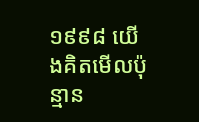១៩៩៨ យើងគិតមើលប៉ុន្មាន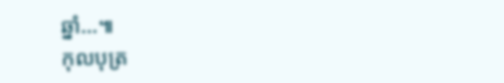ឆ្នាំ…៕
កុលបុត្រ